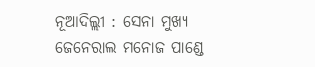ନୂଆଦିଲ୍ଲୀ : ସେନା ମୁଖ୍ୟ ଜେନେରାଲ ମନୋଜ ପାଣ୍ଡେ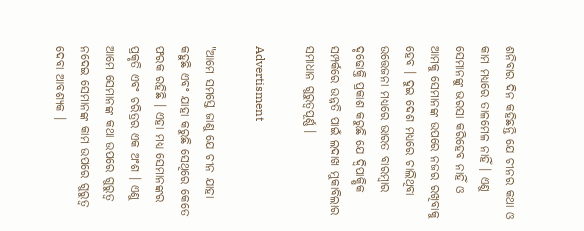ଶନିବାର ଦିନ କହିଛନ୍ତି ଯେ ଚୀନର କଥା ଓ କାମ ମଧ୍ୟରେ ତାଳମେଳ ନାହିଁ । ଏଣୁ ସେମାନଙ୍କୁ ଭରସା କରିହେବ ନାହିଁ ଓ ଆମକୁ ସେମାନଙ୍କ ଉପରେ ନଜର ରଖିବାକୁ ହେବ । ଦୁଇ ଦେଶ ମଧ୍ୟରେ ଚାଲିଥିବା ଉତ୍ତେଜନା ମଧ୍ୟରେ ଭାରତ ବାରମ୍ବାର ଦୃଢୋକ୍ତି ପ୍ରକାଶ କରୁଛି ଯେ ଦ୍ୱିପାକ୍ଷିକ ସମ୍ପର୍କରେ ଉନ୍ନତି ପାଇଁ ଲଦାଖ ମୁକାବିଲାର ସମାଧାନ ଗୁରୁତ୍ୱପୂର୍ଣ୍ଣ ।

Advertisment

"ଆମେ ସମସ୍ତେ ଜାଣୁ ଯେ ଚୀନ ଯାହା କହୁଛି ଏବଂ ଯାହା କରୁଛି ସେଥିରେ କେତେ ଫରକ ରହିଛି । ଏହା ମଧ୍ୟ ସେମାନଙ୍କର ପ୍ରକୃତି ଏବଂ ଚରିତ୍ରର ଏକ ଅଂଶ । ଏଣୁ ଆମେ ସେମାନଙ୍କ କଥା ଉପରେ ଗୁରୁତ୍ବ ନଦେଇ ସେମାନଙ୍କ କାମ ଉପରେ ଗୁରୁତ୍ବ ଦେବା ଆବଶ୍ୟକ ।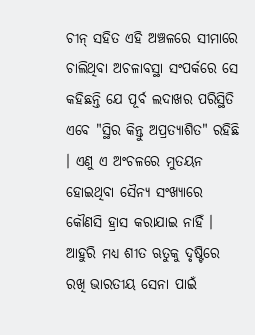ଚୀନ୍ ସହିତ ଏହି ଅଞ୍ଚଳରେ ସୀମାରେ ଚାଲିଥିବା ଅଚଳାବସ୍ଥା ସଂପର୍କରେ ସେ କହିଛନ୍ତି ଯେ ପୂର୍ବ ଲଦାଖର ପରିସ୍ଥିତି ଏବେ "ସ୍ଥିର କିନ୍ତୁ ଅପ୍ରତ୍ୟାଶିତ" ରହିଛି । ଏଣୁ ଏ ଅଂଚଳରେ ମୁତୟନ ହୋଇଥିବା ସୈନ୍ୟ ସଂଖ୍ୟାରେ କୌଣସି ହ୍ରାସ କରାଯାଇ ନାହିଁ । ଆହୁରି ମଧ୍ୟ ଶୀତ ଋତୁକୁ ଦୃଷ୍ଟିରେ ରଖି ଭାରତୀୟ ସେନା ପାଇଁ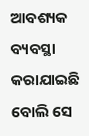ଆବଶ୍ୟକ ବ୍ୟବସ୍ଥା କରାଯାଇଛି ବୋଲି ସେ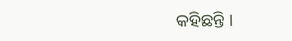କହିଛନ୍ତି ।